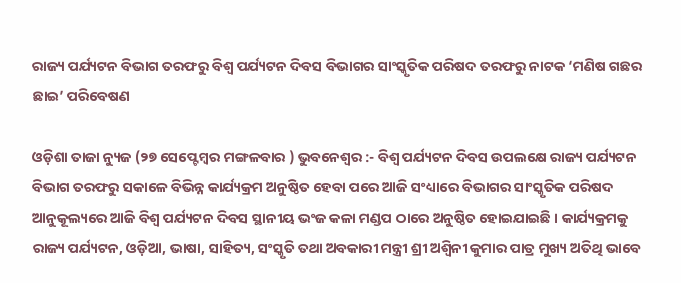ରାଜ୍ୟ ପର୍ଯ୍ୟଟନ ବିଭାଗ ତରଫରୁ ବିଶ୍ୱ ପର୍ଯ୍ୟଟନ ଦିବସ ବିଭାଗର ସାଂସ୍କୃତିକ ପରିଷଦ ତରଫରୁ ନାଟକ ‘ମଣିଷ ଗଛର ଛାଇ’ ପରିବେଷଣ

ଓଡ଼ିଶା ତାଜା ନ୍ୟୁଜ (୨୭ ସେପ୍ଟେମ୍ବର ମଙ୍ଗଳବାର ) ଭୁବନେଶ୍ୱର :- ବିଶ୍ୱ ପର୍ଯ୍ୟଟନ ଦିବସ ଉପଲକ୍ଷେ ରାଜ୍ୟ ପର୍ଯ୍ୟଟନ ବିଭାଗ ତରଫରୁ ସକାଳେ ବିଭିନ୍ନ କାର୍ଯ୍ୟକ୍ରମ ଅନୁଷ୍ଠିତ ହେବା ପରେ ଆଜି ସଂଧ୍ୟାରେ ବିଭାଗର ସାଂସ୍କୃତିକ ପରିଷଦ ଆନୁକୂଲ୍ୟରେ ଆଜି ବିଶ୍ୱ ପର୍ଯ୍ୟଟନ ଦିବସ ସ୍ଥାନୀୟ ଭଂଜ କଳା ମଣ୍ଡପ ଠାରେ ଅନୁଷ୍ଠିତ ହୋଇଯାଇଛି । କାର୍ଯ୍ୟକ୍ରମକୁ ରାଜ୍ୟ ପର୍ଯ୍ୟଟନ, ଓଡ଼ିଆ, ଭାଷା, ସାହିତ୍ୟ, ସଂସ୍କୃତି ତଥା ଅବକାରୀ ମନ୍ତ୍ରୀ ଶ୍ରୀ ଅଶ୍ଵିନୀ କୁମାର ପାତ୍ର ମୁଖ୍ୟ ଅତିଥି ଭାବେ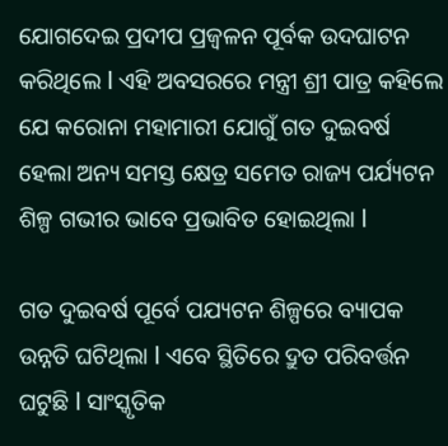ଯୋଗଦେଇ ପ୍ରଦୀପ ପ୍ରଜ୍ବଳନ ପୂର୍ବକ ଉଦଘାଟନ କରିଥିଲେ l ଏହି ଅବସରରେ ମନ୍ତ୍ରୀ ଶ୍ରୀ ପାତ୍ର କହିଲେ ଯେ କରୋନା ମହାମାରୀ ଯୋଗୁଁ ଗତ ଦୁଇବର୍ଷ ହେଲା ଅନ୍ୟ ସମସ୍ତ କ୍ଷେତ୍ର ସମେତ ରାଜ୍ୟ ପର୍ଯ୍ୟଟନ ଶିଳ୍ପ ଗଭୀର ଭାବେ ପ୍ରଭାବିତ ହୋଇଥିଲା l

ଗତ ଦୁଇବର୍ଷ ପୂର୍ବେ ପଯ୍ୟଟନ ଶିଳ୍ପରେ ବ୍ୟାପକ ଉନ୍ନତି ଘଟିଥିଲା l ଏବେ ସ୍ଥିତିରେ ଦ୍ରୁତ ପରିବର୍ତ୍ତନ ଘଟୁଛି l ସାଂସ୍କୃତିକ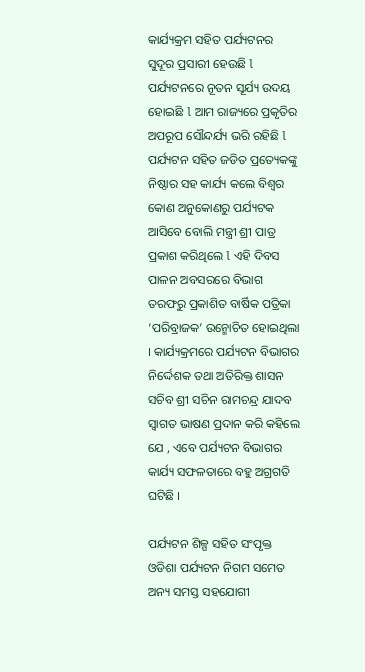କାର୍ଯ୍ୟକ୍ରମ ସହିତ ପର୍ଯ୍ୟଟନର ସୁଦୂର ପ୍ରସାରୀ ହେଉଛି l ପର୍ଯ୍ୟଟନରେ ନୂତନ ସୂର୍ଯ୍ୟ ଉଦୟ ହୋଇଛି l ଆମ ରାଜ୍ୟରେ ପ୍ରକୃତିର ଅପରୂପ ସୌନ୍ଦର୍ଯ୍ୟ ଭରି ରହିଛି l ପର୍ଯ୍ୟଟନ ସହିତ ଜଡିତ ପ୍ରତ୍ୟେକଙ୍କୁ ନିଷ୍ଠାର ସହ କାର୍ଯ୍ୟ କଲେ ବିଶ୍ୱର କୋଣ ଅନୁକୋଣରୁ ପର୍ଯ୍ୟଟକ ଆସିବେ ବୋଲି ମନ୍ତ୍ରୀ ଶ୍ରୀ ପାତ୍ର ପ୍ରକାଶ କରିଥିଲେ l ଏହି ଦିବସ ପାଳନ ଅବସରରେ ବିଭାଗ ତରଫରୁ ପ୍ରକାଶିତ ବାର୍ଷିକ ପତ୍ରିକା ‘ପରିବ୍ରାଜକ’ ଉନ୍ମୋଚିତ ହୋଇଥିଲା । କାର୍ଯ୍ୟକ୍ରମରେ ପର୍ଯ୍ୟଟନ ବିଭାଗର ନିର୍ଦ୍ଦେଶକ ତଥା ଅତିରିକ୍ତ ଶାସନ ସଚିବ ଶ୍ରୀ ସଚିନ ରାମଚନ୍ଦ୍ର ଯାଦବ  ସ୍ୱାଗତ ଭାଷଣ ପ୍ରଦାନ କରି କହିଲେ ଯେ , ଏବେ ପର୍ଯ୍ୟଟନ ବିଭାଗର କାର୍ଯ୍ୟ ସଫଳତାରେ ବହୁ ଅଗ୍ରଗତି ଘଟିଛି ।

ପର୍ଯ୍ୟଟନ ଶିଳ୍ପ ସହିତ ସଂପୃକ୍ତ ଓଡିଶା ପର୍ଯ୍ୟଟନ ନିଗମ ସମେତ ଅନ୍ୟ ସମସ୍ତ ସହଯୋଗୀ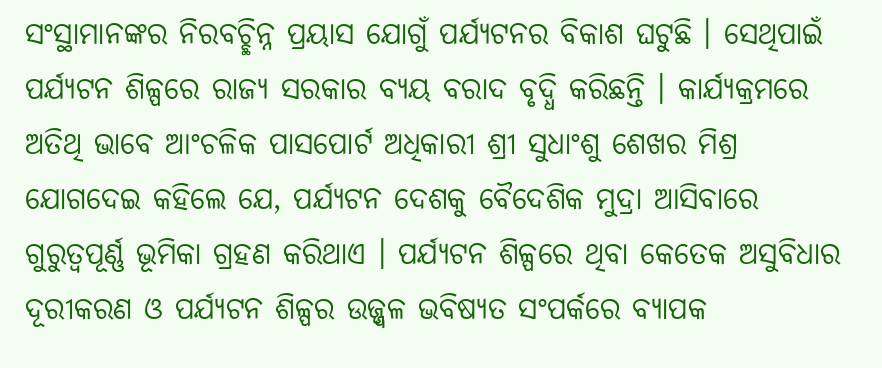ସଂସ୍ଥାମାନଙ୍କର ନିରବଚ୍ଛିନ୍ନ ପ୍ରୟାସ ଯୋଗୁଁ ପର୍ଯ୍ୟଟନର ବିକାଶ ଘଟୁଛି । ସେଥିପାଇଁ ପର୍ଯ୍ୟଟନ ଶିଳ୍ପରେ ରାଜ୍ୟ ସରକାର ବ୍ୟୟ ବରାଦ ବୃଦ୍ଧି କରିଛନ୍ତି । କାର୍ଯ୍ୟକ୍ରମରେ ଅତିଥି ଭାବେ ଆଂଚଳିକ ପାସପୋର୍ଟ ଅଧିକାରୀ ଶ୍ରୀ ସୁଧାଂଶୁ ଶେଖର ମିଶ୍ର ଯୋଗଦେଇ କହିଲେ ଯେ, ପର୍ଯ୍ୟଟନ ଦେଶକୁ ବୈଦେଶିକ ମୁଦ୍ରା ଆସିବାରେ ଗୁରୁତ୍ୱପୂର୍ଣ୍ଣ ଭୂମିକା ଗ୍ରହଣ କରିଥାଏ । ପର୍ଯ୍ୟଟନ ଶିଳ୍ପରେ ଥିବା କେତେକ ଅସୁବିଧାର ଦୂରୀକରଣ ଓ ପର୍ଯ୍ୟଟନ ଶିଳ୍ପର ଉଜ୍ଜ୍ୱଳ ଭବିଷ୍ୟତ ସଂପର୍କରେ ବ୍ୟାପକ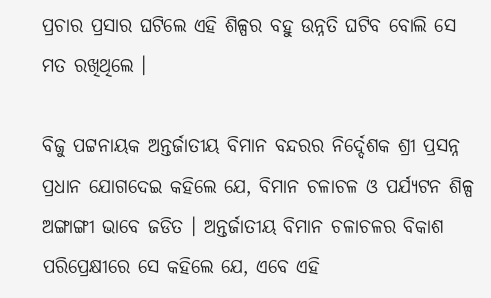ପ୍ରଚାର ପ୍ରସାର ଘଟିଲେ ଏହି ଶିଳ୍ପର ବହୁ ଉନ୍ନତି ଘଟିବ ବୋଲି ସେ ମତ ରଖିଥିଲେ ।

ବିଜୁ ପଟ୍ଟନାୟକ ଅନ୍ତର୍ଜାତୀୟ ବିମାନ ବନ୍ଦରର ନିର୍ଦ୍ଦେଶକ ଶ୍ରୀ ପ୍ରସନ୍ନ ପ୍ରଧାନ ଯୋଗଦେଇ କହିଲେ ଯେ, ବିମାନ ଚଳାଚଳ ଓ ପର୍ଯ୍ୟଟନ ଶିଳ୍ପ ଅଙ୍ଗାଙ୍ଗୀ ଭାବେ ଜଡିତ । ଅନ୍ତର୍ଜାତୀୟ ବିମାନ ଚଳାଚଳର ବିକାଶ ପରିପ୍ରେକ୍ଷୀରେ ସେ କହିଲେ ଯେ, ଏବେ ଏହି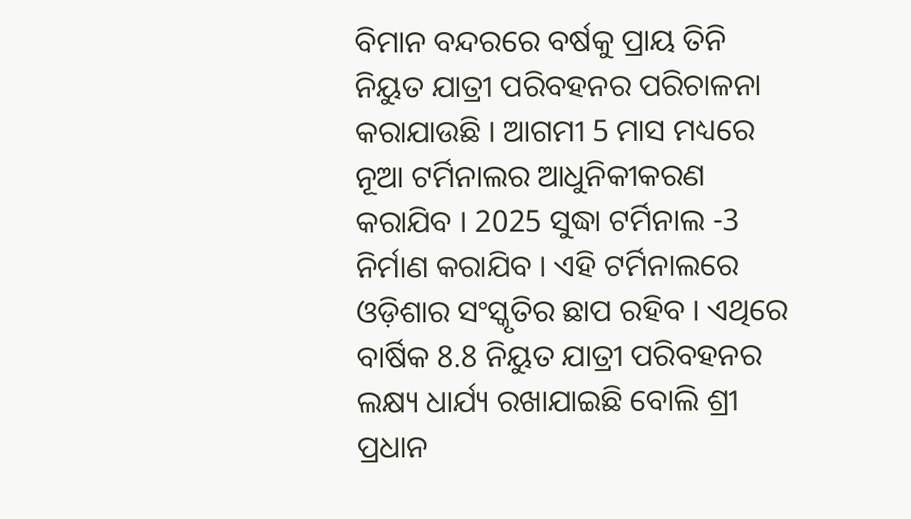ବିମାନ ବନ୍ଦରରେ ବର୍ଷକୁ ପ୍ରାୟ ତିନି ନିୟୁତ ଯାତ୍ରୀ ପରିବହନର ପରିଚାଳନା କରାଯାଉଛି । ଆଗମୀ 5 ମାସ ମଧ୍ୟରେ ନୂଆ ଟର୍ମିନାଲର ଆଧୁନିକୀକରଣ କରାଯିବ । 2025 ସୁଦ୍ଧା ଟର୍ମିନାଲ -3 ନିର୍ମାଣ କରାଯିବ । ଏହି ଟର୍ମିନାଲରେ ଓଡ଼ିଶାର ସଂସ୍କୃତିର ଛାପ ରହିବ । ଏଥିରେ ବାର୍ଷିକ 8.8 ନିୟୁତ ଯାତ୍ରୀ ପରିବହନର ଲକ୍ଷ୍ୟ ଧାର୍ଯ୍ୟ ରଖାଯାଇଛି ବୋଲି ଶ୍ରୀ ପ୍ରଧାନ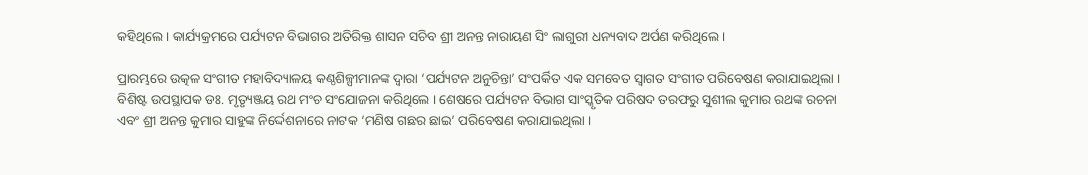କହିଥିଲେ । କାର୍ଯ୍ୟକ୍ରମରେ ପର୍ଯ୍ୟଟନ ବିଭାଗର ଅତିରିକ୍ତ ଶାସନ ସଚିବ ଶ୍ରୀ ଅନନ୍ତ ନାରାୟଣ ସିଂ ଲାଗୁରୀ ଧନ୍ୟବାଦ ଅର୍ପଣ କରିଥିଲେ ।

ପ୍ରାରମ୍ଭରେ ଉତ୍କଳ ସଂଗୀତ ମହାବିଦ୍ୟାଳୟ କଣ୍ଠଶିଳ୍ପୀମାନଙ୍କ ଦ୍ୱାରା ‘ପର୍ଯ୍ୟଟନ ଅନୁଚିନ୍ତା’ ସଂପର୍କିତ ଏକ ସମବେତ ସ୍ୱାଗତ ସଂଗୀତ ପରିବେଷଣ କରାଯାଇଥିଲା । ବିଶିଷ୍ଟ ଉପସ୍ଥାପକ ଡଃ. ମୃତ୍ୟୃଞ୍ଜୟ ରଥ ମଂଚ ସଂଯୋଜନା କରିଥିଲେ । ଶେଷରେ ପର୍ଯ୍ୟଟନ ବିଭାଗ ସାଂସ୍କୃତିକ ପରିଷଦ ତରଫରୁ ସୁଶୀଲ କୁମାର ରଥଙ୍କ ରଚନା ଏବଂ ଶ୍ରୀ ଅନନ୍ତ କୁମାର ସାହୁଙ୍କ ନିର୍ଦ୍ଦେଶନାରେ ନାଟକ ‘ମଣିଷ ଗଛର ଛାଇ’ ପରିବେଷଣ କରାଯାଇଥିଲା ।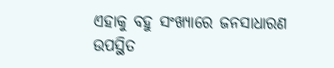ଏହାକୁ ବହୁ ସଂଖ୍ୟାରେ ଜନସାଧାରଣ ଉପସ୍ଥିତ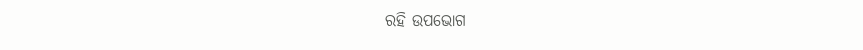ରହି ଉପଭୋଗ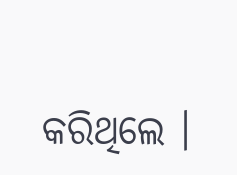କରିଥିଲେ ।